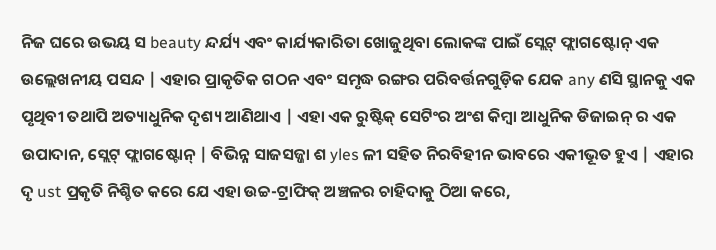ନିଜ ଘରେ ଉଭୟ ସ beauty ନ୍ଦର୍ଯ୍ୟ ଏବଂ କାର୍ଯ୍ୟକାରିତା ଖୋଜୁଥିବା ଲୋକଙ୍କ ପାଇଁ ସ୍ଲେଟ୍ ଫ୍ଲାଗଷ୍ଟୋନ୍ ଏକ ଉଲ୍ଲେଖନୀୟ ପସନ୍ଦ | ଏହାର ପ୍ରାକୃତିକ ଗଠନ ଏବଂ ସମୃଦ୍ଧ ରଙ୍ଗର ପରିବର୍ତ୍ତନଗୁଡ଼ିକ ଯେକ any ଣସି ସ୍ଥାନକୁ ଏକ ପୃଥିବୀ ତଥାପି ଅତ୍ୟାଧୁନିକ ଦୃଶ୍ୟ ଆଣିଥାଏ | ଏହା ଏକ ରୁଷ୍ଟିକ୍ ସେଟିଂର ଅଂଶ କିମ୍ବା ଆଧୁନିକ ଡିଜାଇନ୍ ର ଏକ ଉପାଦାନ, ସ୍ଲେଟ୍ ଫ୍ଲାଗଷ୍ଟୋନ୍ | ବିଭିନ୍ନ ସାଜସଜ୍ଜା ଶ yles ଳୀ ସହିତ ନିରବିହୀନ ଭାବରେ ଏକୀଭୂତ ହୁଏ | ଏହାର ଦୃ ust ପ୍ରକୃତି ନିଶ୍ଚିତ କରେ ଯେ ଏହା ଉଚ୍ଚ-ଟ୍ରାଫିକ୍ ଅଞ୍ଚଳର ଚାହିଦାକୁ ଠିଆ କରେ,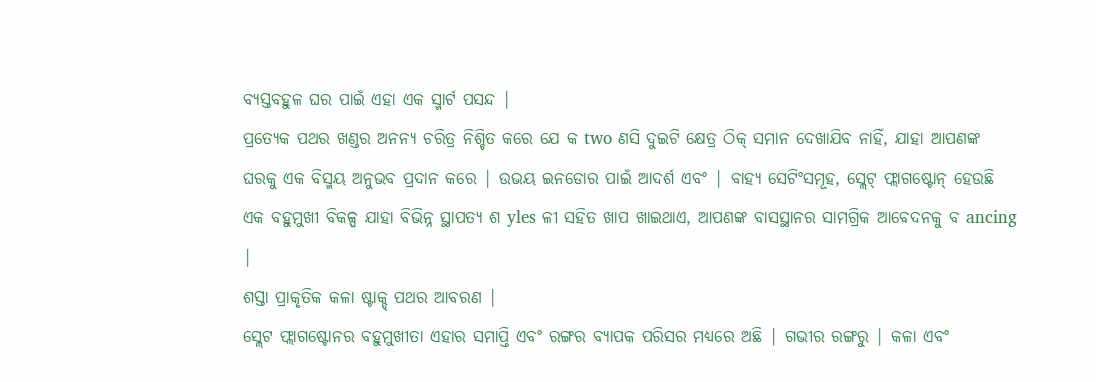ବ୍ୟସ୍ତବହୁଳ ଘର ପାଇଁ ଏହା ଏକ ସ୍ମାର୍ଟ ପସନ୍ଦ |
ପ୍ରତ୍ୟେକ ପଥର ଖଣ୍ଡର ଅନନ୍ୟ ଚରିତ୍ର ନିଶ୍ଚିତ କରେ ଯେ କ two ଣସି ଦୁଇଟି କ୍ଷେତ୍ର ଠିକ୍ ସମାନ ଦେଖାଯିବ ନାହିଁ, ଯାହା ଆପଣଙ୍କ ଘରକୁ ଏକ ବିସ୍ମୟ ଅନୁଭବ ପ୍ରଦାନ କରେ | ଉଭୟ ଇନଡୋର ପାଇଁ ଆଦର୍ଶ ଏବଂ | ବାହ୍ୟ ସେଟିଂସମୂହ, ସ୍ଲେଟ୍ ଫ୍ଲାଗଷ୍ଟୋନ୍ ହେଉଛି ଏକ ବହୁମୁଖୀ ବିକଳ୍ପ ଯାହା ବିଭିନ୍ନ ସ୍ଥାପତ୍ୟ ଶ yles ଳୀ ସହିତ ଖାପ ଖାଇଥାଏ, ଆପଣଙ୍କ ବାସସ୍ଥାନର ସାମଗ୍ରିକ ଆବେଦନକୁ ବ ancing |
ଶସ୍ତା ପ୍ରାକୃତିକ କଳା ଷ୍ଟାକ୍ଡ୍ ପଥର ଆବରଣ |
ସ୍ଲେଟ ଫ୍ଲାଗଷ୍ଟୋନର ବହୁମୁଖୀତା ଏହାର ସମାପ୍ତି ଏବଂ ରଙ୍ଗର ବ୍ୟାପକ ପରିସର ମଧ୍ୟରେ ଅଛି | ଗଭୀର ରଙ୍ଗରୁ | କଳା ଏବଂ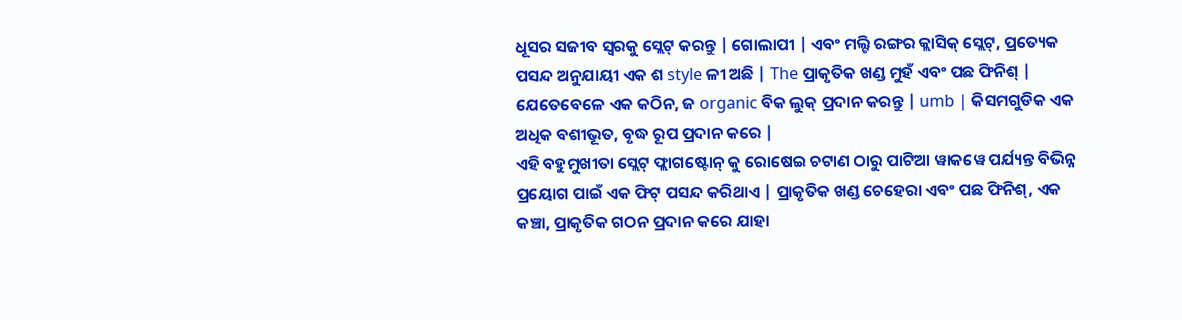ଧୂସର ସଜୀବ ସ୍ୱରକୁ ସ୍ଲେଟ୍ କରନ୍ତୁ | ଗୋଲାପୀ | ଏବଂ ମଲ୍ଟି ରଙ୍ଗର କ୍ଲାସିକ୍ ସ୍ଲେଟ୍, ପ୍ରତ୍ୟେକ ପସନ୍ଦ ଅନୁଯାୟୀ ଏକ ଶ style ଳୀ ଅଛି | The ପ୍ରାକୃତିକ ଖଣ୍ଡ ମୁହଁ ଏବଂ ପଛ ଫିନିଶ୍ | ଯେତେବେଳେ ଏକ କଠିନ, ଜ organic ବିକ ଲୁକ୍ ପ୍ରଦାନ କରନ୍ତୁ | umb | କିସମଗୁଡିକ ଏକ ଅଧିକ ବଶୀଭୂତ, ବୃଦ୍ଧ ରୂପ ପ୍ରଦାନ କରେ |
ଏହି ବହୁମୁଖୀତା ସ୍ଲେଟ୍ ଫ୍ଲାଗଷ୍ଟୋନ୍ କୁ ରୋଷେଇ ଚଟାଣ ଠାରୁ ପାଟିଆ ୱାକୱେ ପର୍ଯ୍ୟନ୍ତ ବିଭିନ୍ନ ପ୍ରୟୋଗ ପାଇଁ ଏକ ଫିଟ୍ ପସନ୍ଦ କରିଥାଏ | ପ୍ରାକୃତିକ ଖଣ୍ଡ ଚେହେରା ଏବଂ ପଛ ଫିନିଶ୍, ଏକ କଞ୍ଚା, ପ୍ରାକୃତିକ ଗଠନ ପ୍ରଦାନ କରେ ଯାହା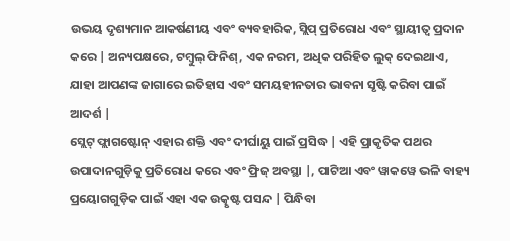ଉଭୟ ଦୃଶ୍ୟମାନ ଆକର୍ଷଣୀୟ ଏବଂ ବ୍ୟବହାରିକ, ସ୍ଲିପ୍ ପ୍ରତିରୋଧ ଏବଂ ସ୍ଥାୟୀତ୍ୱ ପ୍ରଦାନ କରେ | ଅନ୍ୟପକ୍ଷରେ, ଟମ୍ବୁଲ୍ ଫିନିଶ୍, ଏକ ନରମ, ଅଧିକ ପରିହିତ ଲୁକ୍ ଦେଇଥାଏ, ଯାହା ଆପଣଙ୍କ ଜାଗାରେ ଇତିହାସ ଏବଂ ସମୟହୀନତାର ଭାବନା ସୃଷ୍ଟି କରିବା ପାଇଁ ଆଦର୍ଶ |
ସ୍ଲେଟ୍ ଫ୍ଲାଗଷ୍ଟୋନ୍ ଏହାର ଶକ୍ତି ଏବଂ ଦୀର୍ଘାୟୁ ପାଇଁ ପ୍ରସିଦ୍ଧ | ଏହି ପ୍ରାକୃତିକ ପଥର ଉପାଦାନଗୁଡ଼ିକୁ ପ୍ରତିରୋଧ କରେ ଏବଂ ଫ୍ରିଜ୍ ଅବସ୍ଥା |, ପାଟିଆ ଏବଂ ୱାକୱେ ଭଳି ବାହ୍ୟ ପ୍ରୟୋଗଗୁଡ଼ିକ ପାଇଁ ଏହା ଏକ ଉତ୍କୃଷ୍ଟ ପସନ୍ଦ | ପିନ୍ଧିବା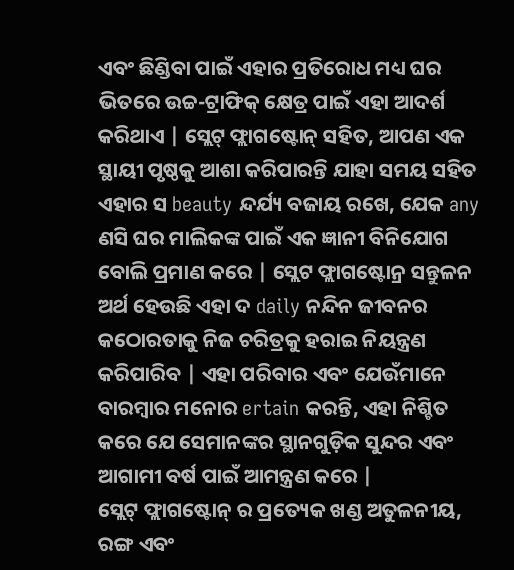ଏବଂ ଛିଣ୍ଡିବା ପାଇଁ ଏହାର ପ୍ରତିରୋଧ ମଧ୍ୟ ଘର ଭିତରେ ଉଚ୍ଚ-ଟ୍ରାଫିକ୍ କ୍ଷେତ୍ର ପାଇଁ ଏହା ଆଦର୍ଶ କରିଥାଏ | ସ୍ଲେଟ୍ ଫ୍ଲାଗଷ୍ଟୋନ୍ ସହିତ, ଆପଣ ଏକ ସ୍ଥାୟୀ ପୃଷ୍ଠକୁ ଆଶା କରିପାରନ୍ତି ଯାହା ସମୟ ସହିତ ଏହାର ସ beauty ନ୍ଦର୍ଯ୍ୟ ବଜାୟ ରଖେ, ଯେକ any ଣସି ଘର ମାଲିକଙ୍କ ପାଇଁ ଏକ ଜ୍ଞାନୀ ବିନିଯୋଗ ବୋଲି ପ୍ରମାଣ କରେ | ସ୍ଲେଟ ଫ୍ଲାଗଷ୍ଟୋନ୍ର ସନ୍ତୁଳନ ଅର୍ଥ ହେଉଛି ଏହା ଦ daily ନନ୍ଦିନ ଜୀବନର କଠୋରତାକୁ ନିଜ ଚରିତ୍ରକୁ ହରାଇ ନିୟନ୍ତ୍ରଣ କରିପାରିବ | ଏହା ପରିବାର ଏବଂ ଯେଉଁମାନେ ବାରମ୍ବାର ମନୋର ertain କରନ୍ତି, ଏହା ନିଶ୍ଚିତ କରେ ଯେ ସେମାନଙ୍କର ସ୍ଥାନଗୁଡ଼ିକ ସୁନ୍ଦର ଏବଂ ଆଗାମୀ ବର୍ଷ ପାଇଁ ଆମନ୍ତ୍ରଣ କରେ |
ସ୍ଲେଟ୍ ଫ୍ଲାଗଷ୍ଟୋନ୍ ର ପ୍ରତ୍ୟେକ ଖଣ୍ଡ ଅତୁଳନୀୟ, ରଙ୍ଗ ଏବଂ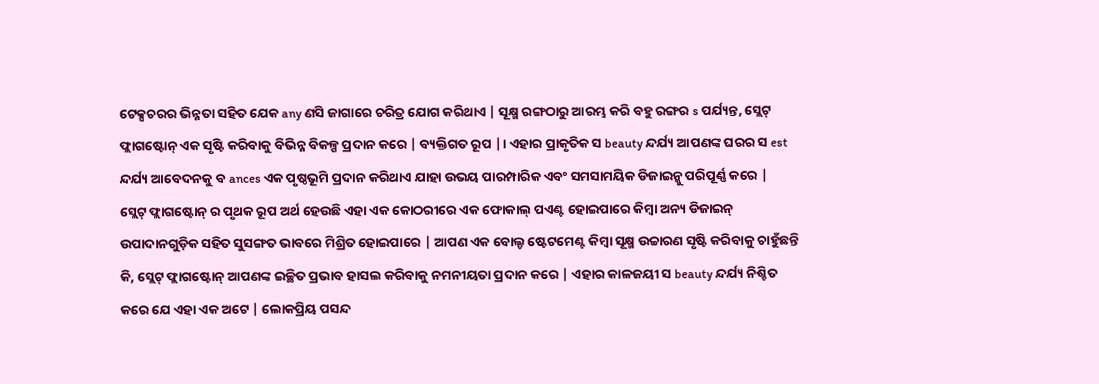ଟେକ୍ସଚରର ଭିନ୍ନତା ସହିତ ଯେକ any ଣସି ଜାଗାରେ ଚରିତ୍ର ଯୋଗ କରିଥାଏ | ସୂକ୍ଷ୍ମ ରଙ୍ଗଠାରୁ ଆରମ୍ଭ କରି ବହୁ ରଙ୍ଗର s ପର୍ଯ୍ୟନ୍ତ, ସ୍ଲେଟ୍ ଫ୍ଲାଗଷ୍ଟୋନ୍ ଏକ ସୃଷ୍ଟି କରିବାକୁ ବିଭିନ୍ନ ବିକଳ୍ପ ପ୍ରଦାନ କରେ | ବ୍ୟକ୍ତିଗତ ରୂପ |। ଏହାର ପ୍ରାକୃତିକ ସ beauty ନ୍ଦର୍ଯ୍ୟ ଆପଣଙ୍କ ଘରର ସ est ନ୍ଦର୍ଯ୍ୟ ଆବେଦନକୁ ବ ances ଏକ ପୃଷ୍ଠଭୂମି ପ୍ରଦାନ କରିଥାଏ ଯାହା ଉଭୟ ପାରମ୍ପାରିକ ଏବଂ ସମସାମୟିକ ଡିଜାଇନ୍କୁ ପରିପୂର୍ଣ୍ଣ କରେ |
ସ୍ଲେଟ୍ ଫ୍ଲାଗଷ୍ଟୋନ୍ ର ପୃଥକ ରୂପ ଅର୍ଥ ହେଉଛି ଏହା ଏକ କୋଠରୀରେ ଏକ ଫୋକାଲ୍ ପଏଣ୍ଟ ହୋଇପାରେ କିମ୍ବା ଅନ୍ୟ ଡିଜାଇନ୍ ଉପାଦାନଗୁଡ଼ିକ ସହିତ ସୁସଙ୍ଗତ ଭାବରେ ମିଶ୍ରିତ ହୋଇପାରେ | ଆପଣ ଏକ ବୋଲ୍ଡ ଷ୍ଟେଟମେଣ୍ଟ କିମ୍ବା ସୂକ୍ଷ୍ମ ଉଚ୍ଚାରଣ ସୃଷ୍ଟି କରିବାକୁ ଚାହୁଁଛନ୍ତି କି, ସ୍ଲେଟ୍ ଫ୍ଲାଗଷ୍ଟୋନ୍ ଆପଣଙ୍କ ଇଚ୍ଛିତ ପ୍ରଭାବ ହାସଲ କରିବାକୁ ନମନୀୟତା ପ୍ରଦାନ କରେ | ଏହାର କାଳଜୟୀ ସ beauty ନ୍ଦର୍ଯ୍ୟ ନିଶ୍ଚିତ କରେ ଯେ ଏହା ଏକ ଅଟେ | ଲୋକପ୍ରିୟ ପସନ୍ଦ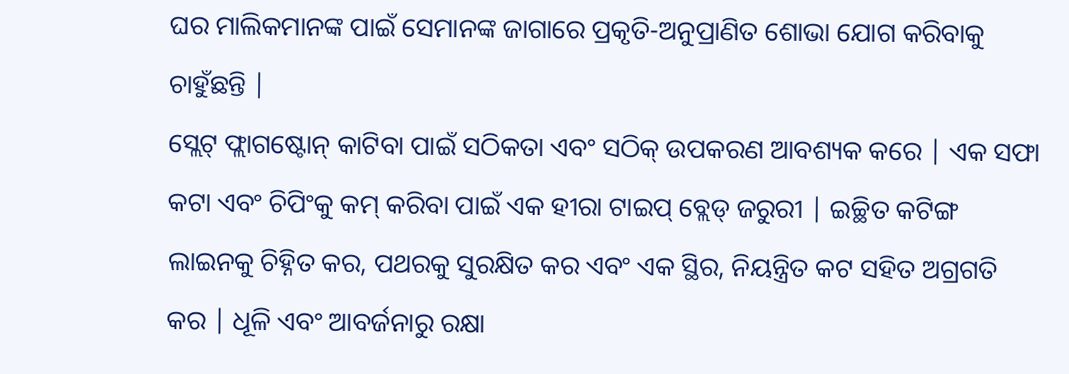ଘର ମାଲିକମାନଙ୍କ ପାଇଁ ସେମାନଙ୍କ ଜାଗାରେ ପ୍ରକୃତି-ଅନୁପ୍ରାଣିତ ଶୋଭା ଯୋଗ କରିବାକୁ ଚାହୁଁଛନ୍ତି |
ସ୍ଲେଟ୍ ଫ୍ଲାଗଷ୍ଟୋନ୍ କାଟିବା ପାଇଁ ସଠିକତା ଏବଂ ସଠିକ୍ ଉପକରଣ ଆବଶ୍ୟକ କରେ | ଏକ ସଫା କଟା ଏବଂ ଚିପିଂକୁ କମ୍ କରିବା ପାଇଁ ଏକ ହୀରା ଟାଇପ୍ ବ୍ଲେଡ୍ ଜରୁରୀ | ଇଚ୍ଛିତ କଟିଙ୍ଗ ଲାଇନକୁ ଚିହ୍ନିତ କର, ପଥରକୁ ସୁରକ୍ଷିତ କର ଏବଂ ଏକ ସ୍ଥିର, ନିୟନ୍ତ୍ରିତ କଟ ସହିତ ଅଗ୍ରଗତି କର | ଧୂଳି ଏବଂ ଆବର୍ଜନାରୁ ରକ୍ଷା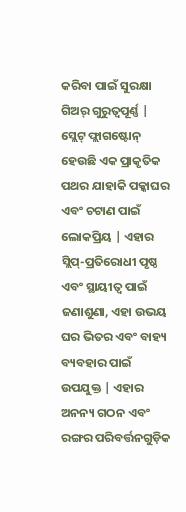କରିବା ପାଇଁ ସୁରକ୍ଷା ଗିଅର୍ ଗୁରୁତ୍ୱପୂର୍ଣ୍ଣ |
ସ୍ଲେଟ୍ ଫ୍ଲାଗଷ୍ଟୋନ୍ ହେଉଛି ଏକ ପ୍ରାକୃତିକ ପଥର ଯାହାକି ପକ୍କାଘର ଏବଂ ଚଟାଣ ପାଇଁ ଲୋକପ୍ରିୟ | ଏହାର ସ୍ଲିପ୍-ପ୍ରତିରୋଧୀ ପୃଷ୍ଠ ଏବଂ ସ୍ଥାୟୀତ୍ୱ ପାଇଁ ଜଣାଶୁଣା, ଏହା ଉଭୟ ଘର ଭିତର ଏବଂ ବାହ୍ୟ ବ୍ୟବହାର ପାଇଁ ଉପଯୁକ୍ତ | ଏହାର ଅନନ୍ୟ ଗଠନ ଏବଂ ରଙ୍ଗର ପରିବର୍ତ୍ତନଗୁଡ଼ିକ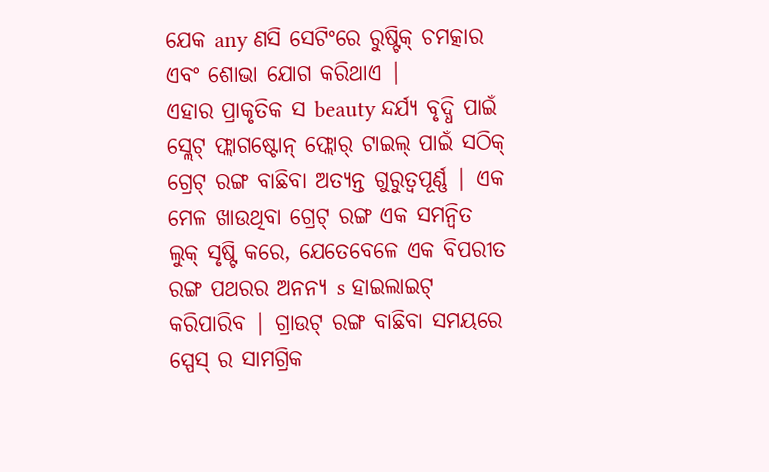ଯେକ any ଣସି ସେଟିଂରେ ରୁଷ୍ଟିକ୍ ଚମତ୍କାର ଏବଂ ଶୋଭା ଯୋଗ କରିଥାଏ |
ଏହାର ପ୍ରାକୃତିକ ସ beauty ନ୍ଦର୍ଯ୍ୟ ବୃଦ୍ଧି ପାଇଁ ସ୍ଲେଟ୍ ଫ୍ଲାଗଷ୍ଟୋନ୍ ଫ୍ଲୋର୍ ଟାଇଲ୍ ପାଇଁ ସଠିକ୍ ଗ୍ରେଟ୍ ରଙ୍ଗ ବାଛିବା ଅତ୍ୟନ୍ତ ଗୁରୁତ୍ୱପୂର୍ଣ୍ଣ | ଏକ ମେଳ ଖାଉଥିବା ଗ୍ରେଟ୍ ରଙ୍ଗ ଏକ ସମନ୍ୱିତ ଲୁକ୍ ସୃଷ୍ଟି କରେ, ଯେତେବେଳେ ଏକ ବିପରୀତ ରଙ୍ଗ ପଥରର ଅନନ୍ୟ s ହାଇଲାଇଟ୍ କରିପାରିବ | ଗ୍ରାଉଟ୍ ରଙ୍ଗ ବାଛିବା ସମୟରେ ସ୍ପେସ୍ ର ସାମଗ୍ରିକ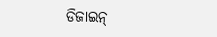ଡିଜାଇନ୍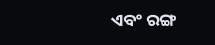ଏବଂ ରଙ୍ଗ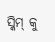ସ୍କିମ୍ କୁ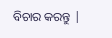ବିଚାର କରନ୍ତୁ |